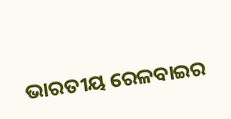ଭାରତୀୟ ରେଳବାଇର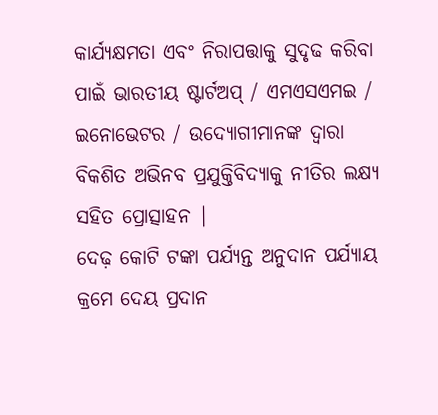କାର୍ଯ୍ୟକ୍ଷମତା ଏବଂ ନିରାପତ୍ତାକୁ ସୁଦୃଢ କରିବା ପାଇଁ ଭାରତୀୟ ଷ୍ଟାର୍ଟଅପ୍ / ଏମଏସଏମଇ / ଇନୋଭେଟର / ଉଦ୍ୟୋଗୀମାନଙ୍କ ଦ୍ୱାରା ବିକଶିତ ଅଭିନବ ପ୍ରଯୁକ୍ତିବିଦ୍ୟାକୁ ନୀତିର ଲକ୍ଷ୍ୟ ସହିତ ପ୍ରୋତ୍ସାହନ |
ଦେଢ଼ କୋଟି ଟଙ୍କା ପର୍ଯ୍ୟନ୍ତ ଅନୁଦାନ ପର୍ଯ୍ୟାୟ କ୍ରମେ ଦେୟ ପ୍ରଦାନ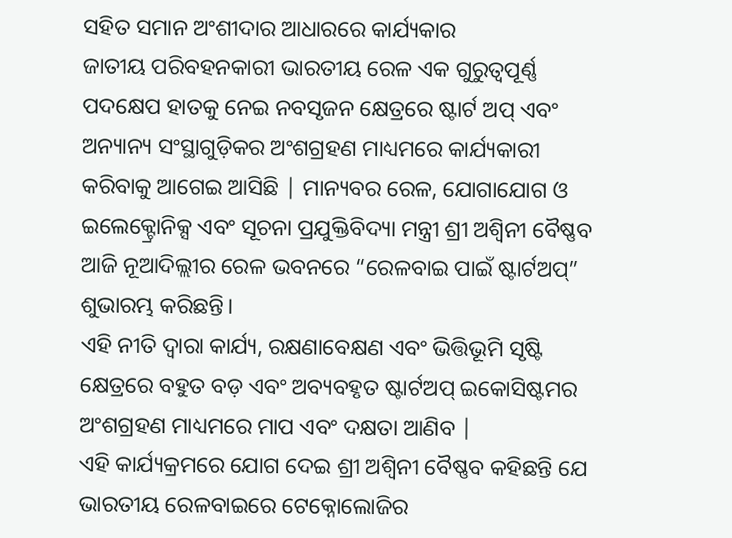ସହିତ ସମାନ ଅଂଶୀଦାର ଆଧାରରେ କାର୍ଯ୍ୟକାର
ଜାତୀୟ ପରିବହନକାରୀ ଭାରତୀୟ ରେଳ ଏକ ଗୁରୁତ୍ୱପୂର୍ଣ୍ଣ ପଦକ୍ଷେପ ହାତକୁ ନେଇ ନବସୃଜନ କ୍ଷେତ୍ରରେ ଷ୍ଟାର୍ଟ ଅପ୍ ଏବଂ ଅନ୍ୟାନ୍ୟ ସଂସ୍ଥାଗୁଡ଼ିକର ଅଂଶଗ୍ରହଣ ମାଧ୍ୟମରେ କାର୍ଯ୍ୟକାରୀ କରିବାକୁ ଆଗେଇ ଆସିଛି | ମାନ୍ୟବର ରେଳ, ଯୋଗାଯୋଗ ଓ ଇଲେକ୍ଟ୍ରୋନିକ୍ସ ଏବଂ ସୂଚନା ପ୍ରଯୁକ୍ତିବିଦ୍ୟା ମନ୍ତ୍ରୀ ଶ୍ରୀ ଅଶ୍ୱିନୀ ବୈଷ୍ଣବ ଆଜି ନୂଆଦିଲ୍ଲୀର ରେଳ ଭବନରେ “ରେଳବାଇ ପାଇଁ ଷ୍ଟାର୍ଟଅପ୍” ଶୁଭାରମ୍ଭ କରିଛନ୍ତି।
ଏହି ନୀତି ଦ୍ୱାରା କାର୍ଯ୍ୟ, ରକ୍ଷଣାବେକ୍ଷଣ ଏବଂ ଭିତ୍ତିଭୂମି ସୃଷ୍ଟି କ୍ଷେତ୍ରରେ ବହୁତ ବଡ଼ ଏବଂ ଅବ୍ୟବହୃତ ଷ୍ଟାର୍ଟଅପ୍ ଇକୋସିଷ୍ଟମର ଅଂଶଗ୍ରହଣ ମାଧ୍ୟମରେ ମାପ ଏବଂ ଦକ୍ଷତା ଆଣିବ |
ଏହି କାର୍ଯ୍ୟକ୍ରମରେ ଯୋଗ ଦେଇ ଶ୍ରୀ ଅଶ୍ୱିନୀ ବୈଷ୍ଣବ କହିଛନ୍ତି ଯେ ଭାରତୀୟ ରେଳବାଇରେ ଟେକ୍ନୋଲୋଜିର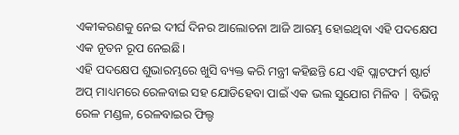ଏକୀକରଣକୁ ନେଇ ଦୀର୍ଘ ଦିନର ଆଲୋଚନା ଆଜି ଆରମ୍ଭ ହୋଇଥିବା ଏହି ପଦକ୍ଷେପ ଏକ ନୂତନ ରୂପ ନେଇଛି।
ଏହି ପଦକ୍ଷେପ ଶୁଭାରମ୍ଭରେ ଖୁସି ବ୍ୟକ୍ତ କରି ମନ୍ତ୍ରୀ କହିଛନ୍ତି ଯେ ଏହି ପ୍ଲାଟଫର୍ମ ଷ୍ଟାର୍ଟ ଅପ୍ ମାଧ୍ୟମରେ ରେଳବାଇ ସହ ଯୋଡିହେବା ପାଇଁ ଏକ ଭଲ ସୁଯୋଗ ମିଳିବ | ବିଭିନ୍ନ ରେଳ ମଣ୍ଡଳ, ରେଳବାଇର ଫିଲ୍ଡ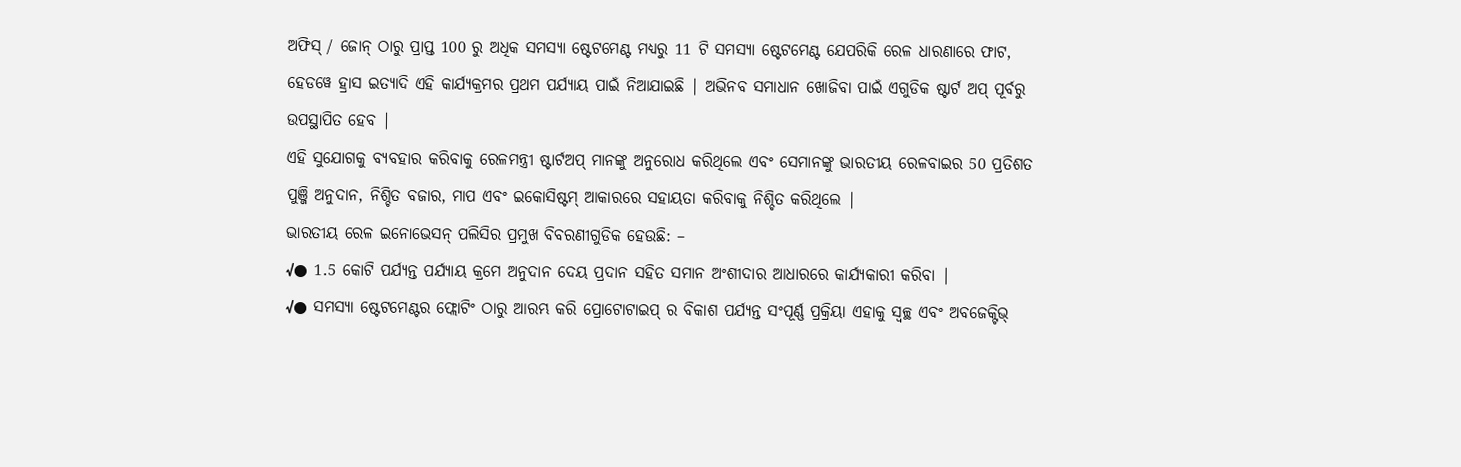ଅଫିସ୍ / ଜୋନ୍ ଠାରୁ ପ୍ରାପ୍ତ 100 ରୁ ଅଧିକ ସମସ୍ୟା ଷ୍ଟେଟମେଣ୍ଟ ମଧ୍ୟରୁ 11 ଟି ସମସ୍ୟା ଷ୍ଟେଟମେଣ୍ଟ ଯେପରିକି ରେଳ ଧାରଣାରେ ଫାଟ, ହେଡୱେ ହ୍ରାସ ଇତ୍ୟାଦି ଏହି କାର୍ଯ୍ୟକ୍ରମର ପ୍ରଥମ ପର୍ଯ୍ୟାୟ ପାଇଁ ନିଆଯାଇଛି | ଅଭିନବ ସମାଧାନ ଖୋଜିବା ପାଇଁ ଏଗୁଡିକ ଷ୍ଟାର୍ଟ ଅପ୍ ପୂର୍ବରୁ ଉପସ୍ଥାପିତ ହେବ |
ଏହି ସୁଯୋଗକୁ ବ୍ୟବହାର କରିବାକୁ ରେଳମନ୍ତ୍ରୀ ଷ୍ଟାର୍ଟଅପ୍ ମାନଙ୍କୁ ଅନୁରୋଧ କରିଥିଲେ ଏବଂ ସେମାନଙ୍କୁ ଭାରତୀୟ ରେଳବାଇର 50 ପ୍ରତିଶତ ପୁଞ୍ଜି ଅନୁଦାନ, ନିଶ୍ଚିତ ବଜାର, ମାପ ଏବଂ ଇକୋସିଷ୍ଟମ୍ ଆକାରରେ ସହାୟତା କରିବାକୁ ନିଶ୍ଚିତ କରିଥିଲେ |
ଭାରତୀୟ ରେଳ ଇନୋଭେସନ୍ ପଲିସିର ପ୍ରମୁଖ ବିବରଣୀଗୁଡିକ ହେଉଛି: –
√● 1.5 କୋଟି ପର୍ଯ୍ୟନ୍ତ ପର୍ଯ୍ୟାୟ କ୍ରମେ ଅନୁଦାନ ଦେୟ ପ୍ରଦାନ ସହିତ ସମାନ ଅଂଶୀଦାର ଆଧାରରେ କାର୍ଯ୍ୟକାରୀ କରିବା |
√● ସମସ୍ୟା ଷ୍ଟେଟମେଣ୍ଟର ଫ୍ଲୋଟିଂ ଠାରୁ ଆରମ୍ଭ କରି ପ୍ରୋଟୋଟାଇପ୍ ର ବିକାଶ ପର୍ଯ୍ୟନ୍ତ ସଂପୂର୍ଣ୍ଣ ପ୍ରକ୍ରିୟା ଏହାକୁ ସ୍ୱଚ୍ଛ ଏବଂ ଅବଜେକ୍ଟିଭ୍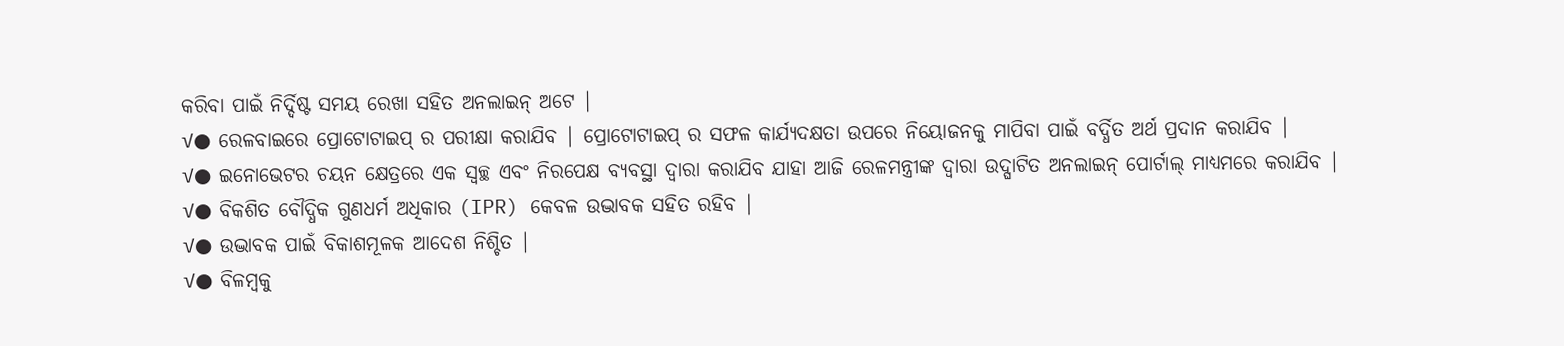କରିବା ପାଇଁ ନିର୍ଦ୍ଦିଷ୍ଟ ସମୟ ରେଖା ସହିତ ଅନଲାଇନ୍ ଅଟେ |
√● ରେଳବାଇରେ ପ୍ରୋଟୋଟାଇପ୍ ର ପରୀକ୍ଷା କରାଯିବ | ପ୍ରୋଟୋଟାଇପ୍ ର ସଫଳ କାର୍ଯ୍ୟଦକ୍ଷତା ଉପରେ ନିୟୋଜନକୁ ମାପିବା ପାଇଁ ବର୍ଦ୍ଧିତ ଅର୍ଥ ପ୍ରଦାନ କରାଯିବ |
√● ଇନୋଭେଟର ଚୟନ କ୍ଷେତ୍ରରେ ଏକ ସ୍ୱଚ୍ଛ ଏବଂ ନିରପେକ୍ଷ ବ୍ୟବସ୍ଥା ଦ୍ୱାରା କରାଯିବ ଯାହା ଆଜି ରେଳମନ୍ତ୍ରୀଙ୍କ ଦ୍ୱାରା ଉଦ୍ଘାଟିତ ଅନଲାଇନ୍ ପୋର୍ଟାଲ୍ ମାଧ୍ୟମରେ କରାଯିବ |
√● ବିକଶିତ ବୌଦ୍ଧିକ ଗୁଣଧର୍ମ ଅଧିକାର (IPR) କେବଳ ଉଦ୍ଭାବକ ସହିତ ରହିବ |
√● ଉଦ୍ଭାବକ ପାଇଁ ବିକାଶମୂଳକ ଆଦେଶ ନିଶ୍ଚିତ |
√● ବିଳମ୍ବକୁ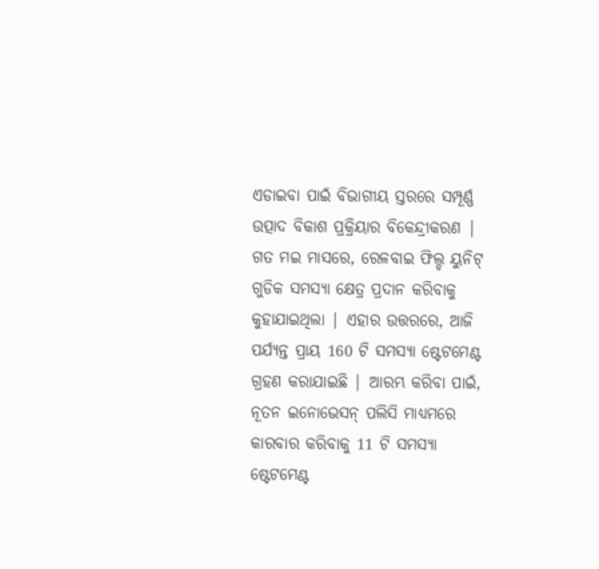ଏଡାଇବା ପାଇଁ ବିଭାଗୀୟ ସ୍ତରରେ ସମ୍ପୂର୍ଣ୍ଣ ଉତ୍ପାଦ ବିକାଶ ପ୍ରକ୍ରିୟାର ବିକେନ୍ଦ୍ରୀକରଣ |
ଗତ ମଇ ମାସରେ, ରେଳବାଇ ଫିଲ୍ଡ ୟୁନିଟ୍ ଗୁଡିକ ସମସ୍ୟା କ୍ଷେତ୍ର ପ୍ରଦାନ କରିବାକୁ କୁହାଯାଇଥିଲା | ଏହାର ଉତ୍ତରରେ, ଆଜି ପର୍ଯ୍ୟନ୍ତ ପ୍ରାୟ 160 ଟି ସମସ୍ୟା ଷ୍ଟେଟମେଣ୍ଟ ଗ୍ରହଣ କରାଯାଇଛି | ଆରମ୍ଭ କରିବା ପାଇଁ, ନୂତନ ଇନୋଭେସନ୍ ପଲିସି ମାଧ୍ୟମରେ କାରବାର କରିବାକୁ 11 ଟି ସମସ୍ୟା ଷ୍ଟେଟମେଣ୍ଟ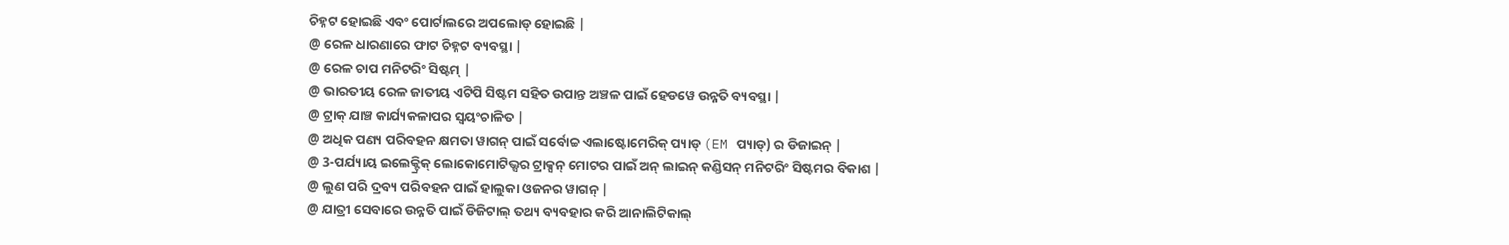ଚିହ୍ନଟ ହୋଇଛି ଏବଂ ପୋର୍ଟାଲରେ ଅପଲୋଡ୍ ହୋଇଛି |
@ ରେଳ ଧାରଣାରେ ଫାଟ ଚିହ୍ନଟ ବ୍ୟବସ୍ଥା |
@ ରେଳ ଚାପ ମନିଟରିଂ ସିଷ୍ଟମ୍ |
@ ଭାରତୀୟ ରେଳ ଜାତୀୟ ଏଟିପି ସିଷ୍ଟମ ସହିତ ଉପାନ୍ତ ଅଞ୍ଚଳ ପାଇଁ ହେଡୱେ ଉନ୍ନତି ବ୍ୟବସ୍ଥା |
@ ଟ୍ରାକ୍ ଯାଞ୍ଚ କାର୍ଯ୍ୟକଳାପର ସ୍ୱୟଂଚାଳିତ |
@ ଅଧିକ ପଣ୍ୟ ପରିବହନ କ୍ଷମତା ୱାଗନ୍ ପାଇଁ ସର୍ବୋଚ୍ଚ ଏଲାଷ୍ଟୋମେରିକ୍ ପ୍ୟାଡ୍ (EM ପ୍ୟାଡ୍) ର ଡିଜାଇନ୍ |
@ 3-ପର୍ଯ୍ୟାୟ ଇଲେକ୍ଟ୍ରିକ୍ ଲୋକୋମୋଟିଭ୍ସର ଟ୍ରାକ୍ସନ୍ ମୋଟର ପାଇଁ ଅନ୍ ଲାଇନ୍ କଣ୍ଡିସନ୍ ମନିଟରିଂ ସିଷ୍ଟମର ବିକାଶ |
@ ଲୁଣ ପରି ଦ୍ରବ୍ୟ ପରିବହନ ପାଇଁ ହାଲୁକା ଓଜନର ୱାଗନ୍ |
@ ଯାତ୍ରୀ ସେବାରେ ଉନ୍ନତି ପାଇଁ ଡିଜିଟାଲ୍ ତଥ୍ୟ ବ୍ୟବହାର କରି ଆନାଲିଟିକାଲ୍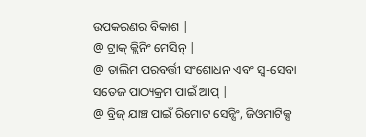ଉପକରଣର ବିକାଶ |
@ ଟ୍ରାକ୍ କ୍ଲିନିଂ ମେସିନ୍ |
@ ତାଲିମ ପରବର୍ତ୍ତୀ ସଂଶୋଧନ ଏବଂ ସ୍ୱ-ସେବା ସତେଜ ପାଠ୍ୟକ୍ରମ ପାଇଁ ଆପ୍ |
@ ବ୍ରିଜ୍ ଯାଞ୍ଚ ପାଇଁ ରିମୋଟ ସେନ୍ସିଂ, ଜିଓମାଟିକ୍ସ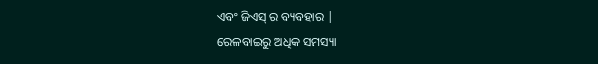ଏବଂ ଜିଏସ୍ ର ବ୍ୟବହାର |
ରେଳବାଇରୁ ଅଧିକ ସମସ୍ୟା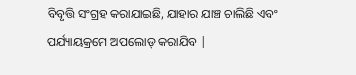ବିବୃତ୍ତି ସଂଗ୍ରହ କରାଯାଇଛି, ଯାହାର ଯାଞ୍ଚ ଚାଲିଛି ଏବଂ ପର୍ଯ୍ୟାୟକ୍ରମେ ଅପଲୋଡ୍ କରାଯିବ |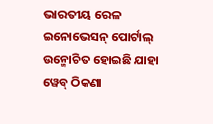ଭାରତୀୟ ରେଳ ଇନୋଭେସନ୍ ପୋର୍ଟାଲ୍ ଉନ୍ମୋଚିତ ହୋଇଛି ଯାହା ୱେବ୍ ଠିକଣା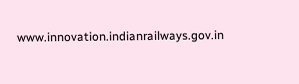www.innovation.indianrailways.gov.in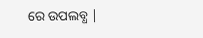ରେ ଉପଲବ୍ଧ |